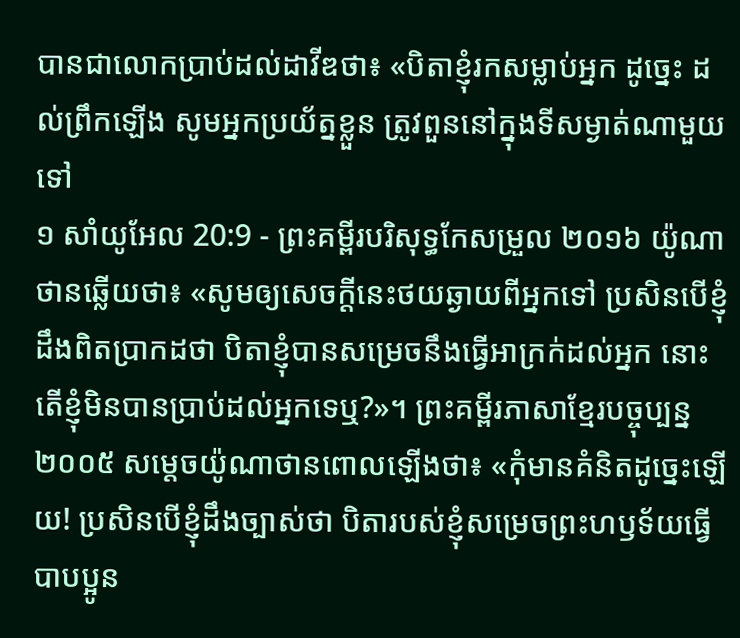បានជាលោកប្រាប់ដល់ដាវីឌថា៖ «បិតាខ្ញុំរកសម្លាប់អ្នក ដូច្នេះ ដល់ព្រឹកឡើង សូមអ្នកប្រយ័ត្នខ្លួន ត្រូវពួននៅក្នុងទីសម្ងាត់ណាមួយទៅ
១ សាំយូអែល 20:9 - ព្រះគម្ពីរបរិសុទ្ធកែសម្រួល ២០១៦ យ៉ូណាថានឆ្លើយថា៖ «សូមឲ្យសេចក្ដីនេះថយឆ្ងាយពីអ្នកទៅ ប្រសិនបើខ្ញុំដឹងពិតប្រាកដថា បិតាខ្ញុំបានសម្រេចនឹងធ្វើអាក្រក់ដល់អ្នក នោះតើខ្ញុំមិនបានប្រាប់ដល់អ្នកទេឬ?»។ ព្រះគម្ពីរភាសាខ្មែរបច្ចុប្បន្ន ២០០៥ សម្ដេចយ៉ូណាថានពោលឡើងថា៖ «កុំមានគំនិតដូច្នេះឡើយ! ប្រសិនបើខ្ញុំដឹងច្បាស់ថា បិតារបស់ខ្ញុំសម្រេចព្រះហឫទ័យធ្វើបាបប្អូន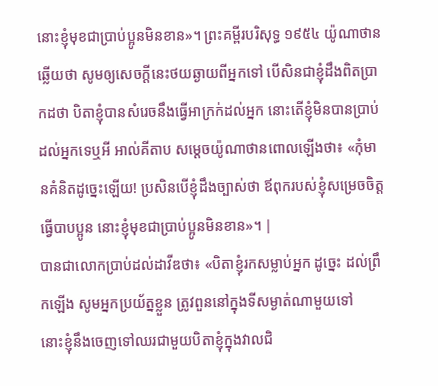នោះខ្ញុំមុខជាប្រាប់ប្អូនមិនខាន»។ ព្រះគម្ពីរបរិសុទ្ធ ១៩៥៤ យ៉ូណាថានឆ្លើយថា សូមឲ្យសេចក្ដីនេះថយឆ្ងាយពីអ្នកទៅ បើសិនជាខ្ញុំដឹងពិតប្រាកដថា បិតាខ្ញុំបានសំរេចនឹងធ្វើអាក្រក់ដល់អ្នក នោះតើខ្ញុំមិនបានប្រាប់ដល់អ្នកទេឬអី អាល់គីតាប សម្តេចយ៉ូណាថានពោលឡើងថា៖ «កុំមានគំនិតដូច្នេះឡើយ! ប្រសិនបើខ្ញុំដឹងច្បាស់ថា ឪពុករបស់ខ្ញុំសម្រេចចិត្តធ្វើបាបប្អូន នោះខ្ញុំមុខជាប្រាប់ប្អូនមិនខាន»។ |
បានជាលោកប្រាប់ដល់ដាវីឌថា៖ «បិតាខ្ញុំរកសម្លាប់អ្នក ដូច្នេះ ដល់ព្រឹកឡើង សូមអ្នកប្រយ័ត្នខ្លួន ត្រូវពួននៅក្នុងទីសម្ងាត់ណាមួយទៅ
នោះខ្ញុំនឹងចេញទៅឈរជាមួយបិតាខ្ញុំក្នុងវាលជិ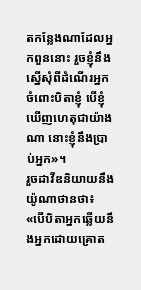តកន្លែងណាដែលអ្នកពួននោះ រួចខ្ញុំនឹងស្នើសុំពីដំណើរអ្នកចំពោះបិតាខ្ញុំ បើខ្ញុំឃើញហេតុជាយ៉ាងណា នោះខ្ញុំនឹងប្រាប់អ្នក»។
រួចដាវីឌនិយាយនឹងយ៉ូណាថានថា៖ «បើបិតាអ្នកឆ្លើយនឹងអ្នកដោយគ្រោត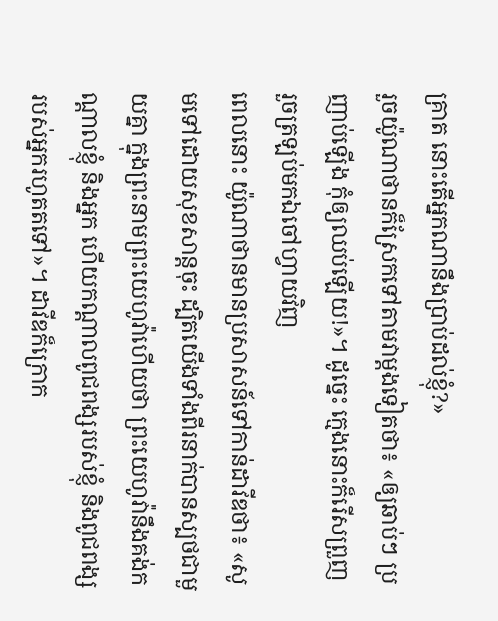គ្រាត នោះតើអ្នកណានឹងប្រាប់ដល់ខ្ញុំ?»
រួចយ៉ូណាថានក៏ស្រែកទៅតាមវាម្តងទៀតថា៖ «ឲ្យឆាប់ៗ ប្រញាប់ឡើង កុំឲ្យឈប់ឡើយ!»។ ដូច្នេះ ក្មេងនោះក៏រើសព្រួញ រួចត្រឡប់មកឯចៅហ្វាយវិញ
ពេលនោះ យ៉ូណាថានមានប្រសាសន៍ទៅកាន់ដាវីឌថា៖ «សូមទៅដោយសុខសាន្តចុះ ដ្បិតយើងទាំងពីរនាក់បានស្បថជាមួយគ្នា ក្នុងព្រះនាមព្រះយេហូវ៉ាហើយថា ព្រះយេហូវ៉ានឹងគង់កណ្ដាលខ្ញុំ និងអ្នក ហើយកណ្ដាលពូជពង្សរបស់ខ្ញុំ និងពូជពង្សរបស់អ្នករហូតតទៅ»។ ដាវីឌក៏ក្រោក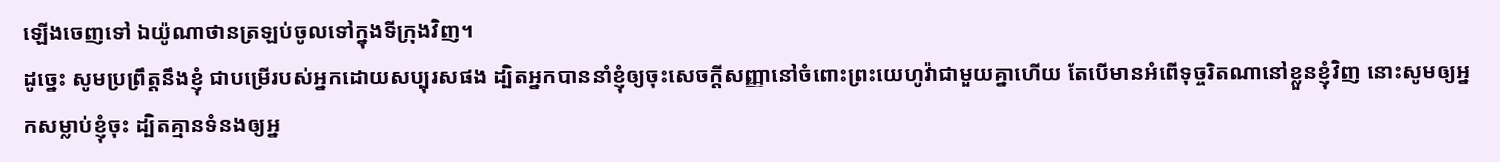ឡើងចេញទៅ ឯយ៉ូណាថានត្រឡប់ចូលទៅក្នុងទីក្រុងវិញ។
ដូច្នេះ សូមប្រព្រឹត្តនឹងខ្ញុំ ជាបម្រើរបស់អ្នកដោយសប្បុរសផង ដ្បិតអ្នកបាននាំខ្ញុំឲ្យចុះសេចក្ដីសញ្ញានៅចំពោះព្រះយេហូវ៉ាជាមួយគ្នាហើយ តែបើមានអំពើទុច្ចរិតណានៅខ្លួនខ្ញុំវិញ នោះសូមឲ្យអ្នកសម្លាប់ខ្ញុំចុះ ដ្បិតគ្មានទំនងឲ្យអ្ន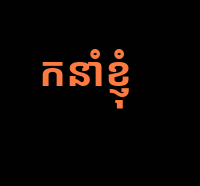កនាំខ្ញុំ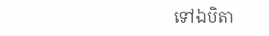ទៅឯបិតា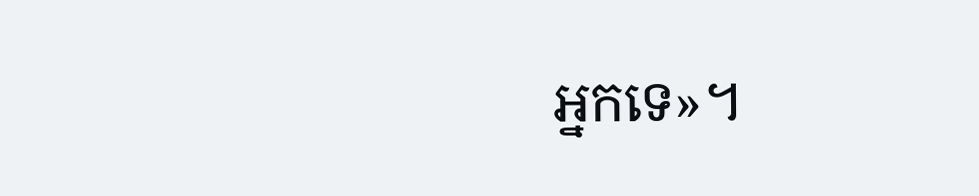អ្នកទេ»។